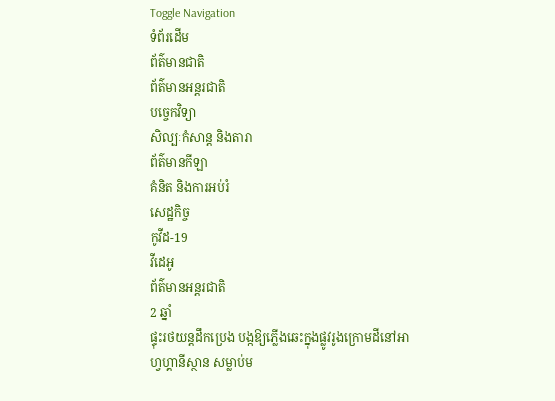Toggle Navigation
ទំព័រដើម
ព័ត៌មានជាតិ
ព័ត៌មានអន្តរជាតិ
បច្ចេកវិទ្យា
សិល្បៈកំសាន្ត និងតារា
ព័ត៌មានកីឡា
គំនិត និងការអប់រំ
សេដ្ឋកិច្ច
កូវីដ-19
វីដេអូ
ព័ត៌មានអន្តរជាតិ
2 ឆ្នាំ
ផ្ទុះរថយន្តដឹកប្រេង បង្កឱ្យភ្លើងឆេះក្នុងផ្លូវរូងក្រោមដីនៅអាហ្វហ្គានីស្ថាន សម្លាប់ម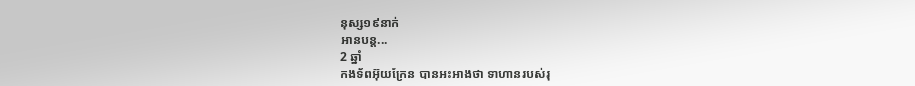នុស្ស១៩នាក់
អានបន្ត...
2 ឆ្នាំ
កងទ័ពអ៊ុយក្រែន បានអះអាងថា ទាហានរបស់រុ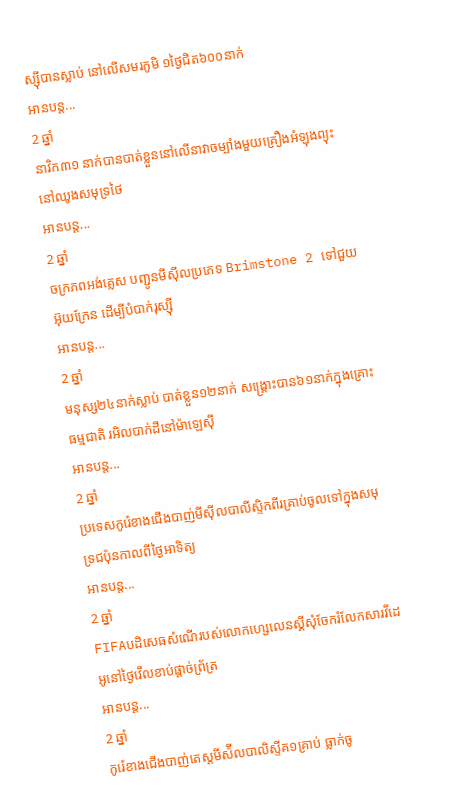ស្ស៊ីបានស្លាប់ នៅលើសមរភូមិ ១ថ្ងៃជិត៦០០នាក់
អានបន្ត...
2 ឆ្នាំ
នាវិក៣១ នាក់បានបាត់ខ្លួននៅលើនាវាចម្បាំងមួយគ្រឿងអំឡុងព្យុះនៅឈូងសមុទ្រថៃ
អានបន្ត...
2 ឆ្នាំ
ចក្រភពអង់គ្លេស បញ្ជូនមីស៊ីលប្រភេទ Brimstone 2 ទៅជួយអ៊ុយក្រែន ដើម្បីបំបាក់រុស្ស៊ី
អានបន្ត...
2 ឆ្នាំ
មនុស្ស២៤នាក់ស្លាប់ បាត់ខ្លួន១២នាក់ សង្គ្រោះបាន៦១នាក់ក្នុងគ្រោះធម្មជាតិ រអិលបាក់ដីនៅម៉ាឡេស៊ី
អានបន្ត...
2 ឆ្នាំ
ប្រទេសកូរ៉េខាងជើងបាញ់មីស៊ីលបាលីស្ទិកពីរគ្រាប់ចូលទៅក្នុងសមុទ្រជប៉ុនកាលពីថ្ងៃអាទិត្យ
អានបន្ត...
2 ឆ្នាំ
FIFAបដិសេធសំណើរបស់លោកហ្សេលេនស្គីសុំចែករំលែកសារវីដេអូនៅថ្ងៃវើលខាប់ផ្តាច់ព្រ័ត្រ
អានបន្ត...
2 ឆ្នាំ
កូរ៉េខាងជើងបាញ់តេស្តមីស៉ីលបាលិស្ទីគ១គ្រាប់ ធ្លាក់ចូ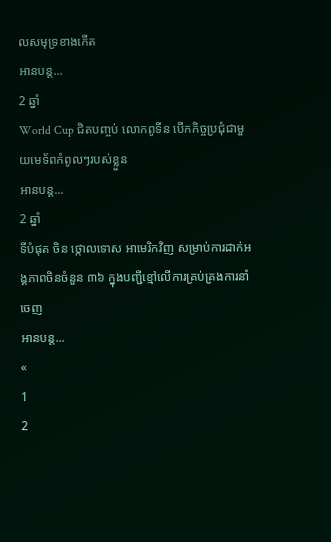លសមុទ្រខាងកើត
អានបន្ត...
2 ឆ្នាំ
World Cup ជិតបញ្ចប់ លោកពូទីន បើកកិច្ចប្រជុំជាមួយមេទ័ពកំពូលៗរបស់ខ្លួន
អានបន្ត...
2 ឆ្នាំ
ទីបំផុត ចិន ថ្កោលទោស អាមេរិកវិញ សម្រាប់ការដាក់អង្គភាពចិនចំនួន ៣៦ ក្នុងបញ្ជីខ្មៅលើការគ្រប់គ្រងការនាំចេញ
អានបន្ត...
«
1
2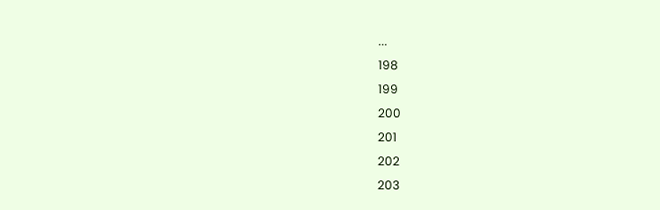...
198
199
200
201
202
203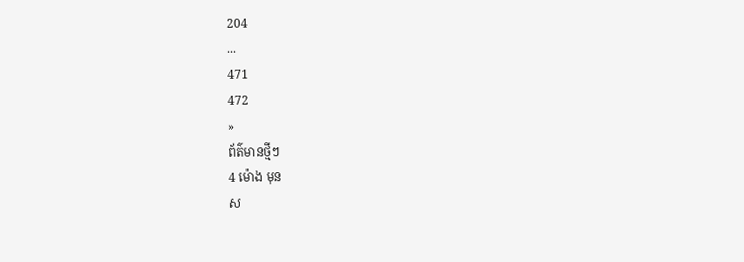204
...
471
472
»
ព័ត៌មានថ្មីៗ
4 ម៉ោង មុន
ស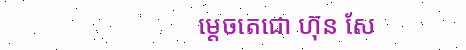ម្តេចតេជោ ហ៊ុន សែ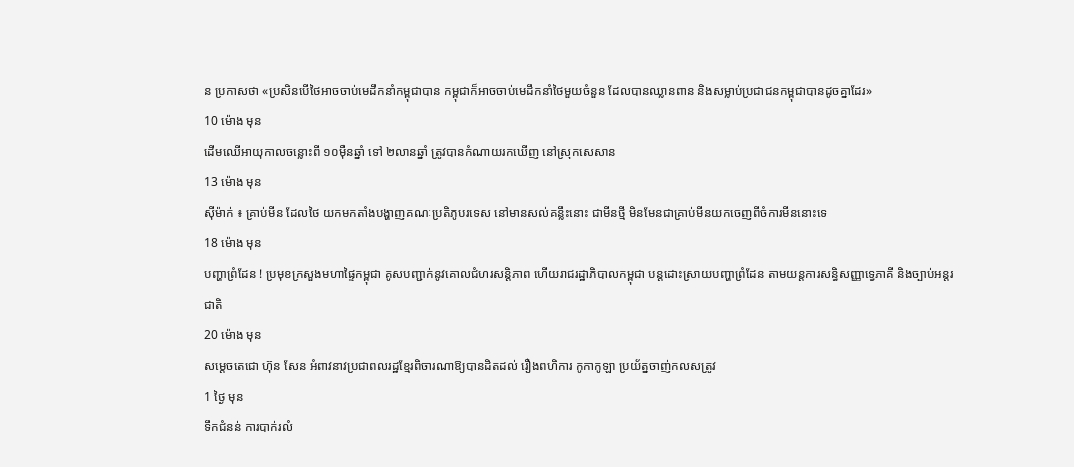ន ប្រកាសថា «ប្រសិនបើថៃអាចចាប់មេដឹកនាំកម្ពុជាបាន កម្ពុជាក៏អាចចាប់មេដឹកនាំថៃមួយចំនួន ដែលបានឈ្លានពាន និងសម្លាប់ប្រជាជនកម្ពុជាបានដូចគ្នាដែរ»
10 ម៉ោង មុន
ដើមឈើអាយុកាលចន្លោះពី ១០ម៉ឺនឆ្នាំ ទៅ ២លានឆ្នាំ ត្រូវបានកំណាយរកឃើញ នៅស្រុកសេសាន
13 ម៉ោង មុន
ស៊ីម៉ាក់ ៖ គ្រាប់មីន ដែលថៃ យកមកតាំងបង្ហាញគណៈប្រតិភូបរទេស នៅមានសល់គន្លឹះនោះ ជាមីនថ្មី មិនមែនជាគ្រាប់មីនយកចេញពីចំការមីននោះទេ
18 ម៉ោង មុន
បញ្ហាព្រំដែន ! ប្រមុខក្រសួងមហាផ្ទៃកម្ពុជា គូសបញ្ជាក់នូវគោលជំហរសន្តិភាព ហើយរាជរដ្ឋាភិបាលកម្ពុជា បន្តដោះស្រាយបញ្ហាព្រំដែន តាមយន្តការសន្ធិសញ្ញាទ្វេភាគី និងច្បាប់អន្តរជាតិ
20 ម៉ោង មុន
សម្តេចតេជោ ហ៊ុន សែន អំពាវនាវប្រជាពលរដ្ឋខ្មែរពិចារណាឱ្យបានដិតដល់ រឿងពហិការ កូកាកូឡា ប្រយ័ត្នចាញ់កលសត្រូវ
1 ថ្ងៃ មុន
ទឹកជំនន់ ការបាក់រលំ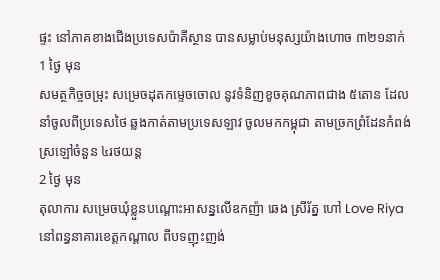ផ្ទះ នៅភាគខាងជើងប្រទេសប៉ាគីស្ថាន បានសម្លាប់មនុស្សយ៉ាងហោច ៣២១នាក់
1 ថ្ងៃ មុន
សមត្ថកិច្ចចម្រុះ សម្រេចដុតកម្ទេចចោល នូវទំនិញខូចគុណភាពជាង ៥តោន ដែលនាំចូលពីប្រទេសថៃ ឆ្លងកាត់តាមប្រទេសឡាវ ចូលមកកម្ពុជា តាមច្រកព្រំដែនកំពង់ស្រឡៅចំនួន ៤រថយន្ត
2 ថ្ងៃ មុន
តុលាការ សម្រេចឃុំខ្លួនបណ្តោះអាសន្នលើឧកញ៉ា ឆេង ស្រីរ័ត្ន ហៅ Love Riya នៅពន្ធនាគារខេត្តកណ្តាល ពីបទញុះញង់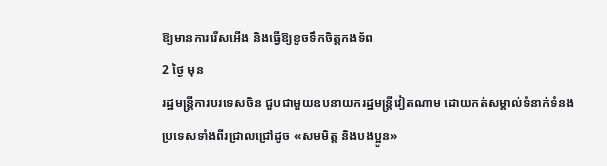ឱ្យមានការរើសអើង និងធ្វើឱ្យខូចទឹកចិត្តកងទ័ព
2 ថ្ងៃ មុន
រដ្ឋមន្ត្រីការបរទេសចិន ជួបជាមួយឧបនាយករដ្ឋមន្ត្រីវៀតណាម ដោយកត់សម្គាល់ទំនាក់ទំនងប្រទេសទាំងពីរជ្រាលជ្រៅដូច «សមមិត្ត និងបងប្អូន»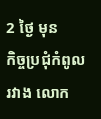2 ថ្ងៃ មុន
កិច្ចប្រជុំកំពូលរវាង លោក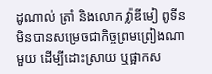ដូណាល់ ត្រាំ និងលោក វ្ល៉ាឌីមៀ ពូទីន មិនបានសម្រេចជាកិច្ចព្រមព្រៀងណាមួយ ដើម្បីដោះស្រាយ ឬផ្អាកស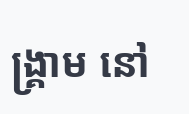ង្គ្រាម នៅ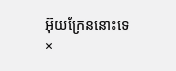អ៊ុយក្រែននោះទេ
×